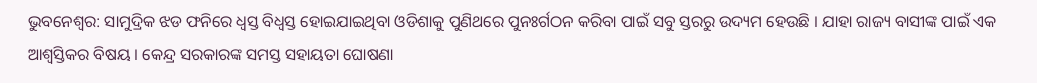ଭୁବନେଶ୍ବର: ସାମୁଦ୍ରିକ ଝଡ ଫନିରେ ଧ୍ବସ୍ତ ବିଧ୍ବସ୍ତ ହୋଇଯାଇଥିବା ଓଡିଶାକୁ ପୁଣିଥରେ ପୁନଃର୍ଗଠନ କରିବା ପାଇଁ ସବୁ ସ୍ତରରୁ ଉଦ୍ୟମ ହେଉଛି । ଯାହା ରାଜ୍ୟ ବାସୀଙ୍କ ପାଇଁ ଏକ ଆଶ୍ବସ୍ତିକର ବିଷୟ । କେନ୍ଦ୍ର ସରକାରଙ୍କ ସମସ୍ତ ସହାୟତା ଘୋଷଣା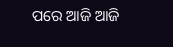ପରେ ଆଜି ଆଜି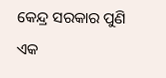କେନ୍ଦ୍ର ସରକାର ପୁଣି ଏକ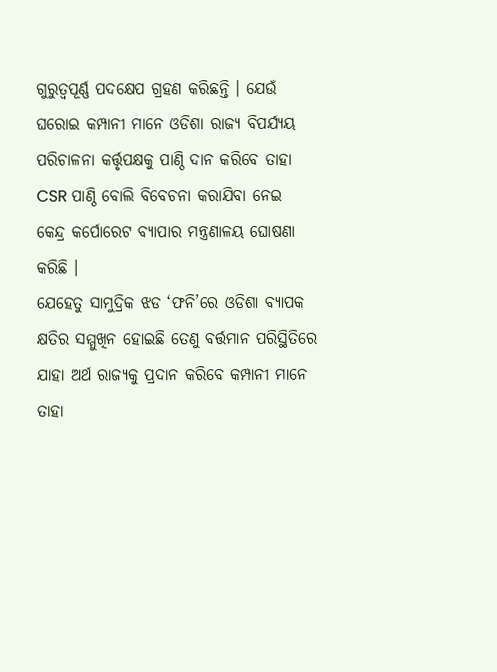ଗୁରୁତ୍ବପୂର୍ଣ୍ଣ ପଦକ୍ଷେପ ଗ୍ରହଣ କରିଛନ୍ତି । ଯେଉଁ ଘରୋଇ କମ୍ପାନୀ ମାନେ ଓଡିଶା ରାଜ୍ୟ ବିପର୍ଯ୍ୟୟ ପରିଚାଳନା କର୍ତ୍ତୃପକ୍ଷକୁ ପାଣ୍ଠି ଦାନ କରିବେ ତାହା CSR ପାଣ୍ଠି ବୋଲି ବିବେଚନା କରାଯିବା ନେଇ କେନ୍ଦ୍ର କର୍ପୋରେଟ ବ୍ୟାପାର ମନ୍ତ୍ରଣାଳୟ ଘୋଷଣା କରିଛି ।
ଯେହେତୁ ସାମୁଦ୍ରିକ ଝଡ ‘ଫନି’ରେ ଓଡିଶା ବ୍ୟାପକ କ୍ଷତିର ସମ୍ମୁଖିନ ହୋଇଛି ତେଣୁ ବର୍ତ୍ତମାନ ପରିସ୍ଥିତିରେ ଯାହା ଅର୍ଥ ରାଜ୍ୟକୁ ପ୍ରଦାନ କରିବେ କମ୍ପାନୀ ମାନେ ତାହା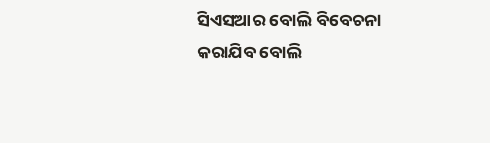ସିଏସଆର ବୋଲି ବିବେଚନା କରାଯିବ ବୋଲି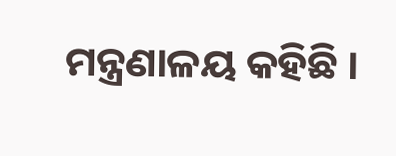ମନ୍ତ୍ରଣାଳୟ କହିଛି ।